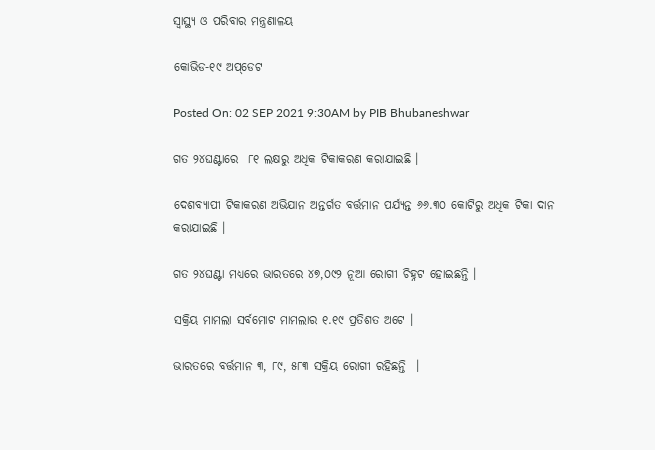ସ୍ୱାସ୍ଥ୍ୟ ଓ ପରିବାର ମନ୍ତ୍ରଣାଳୟ

କୋଭିଡ-୧୯ ଅପ୍‌ଡେଟ

Posted On: 02 SEP 2021 9:30AM by PIB Bhubaneshwar

ଗତ ୨୪ଘଣ୍ଟାରେ  ୮୧ ଲକ୍ଷରୁ ଅଧିକ ଟିକାକରଣ କରାଯାଇଛି ।

ଦେଶବ୍ୟାପୀ ଟିକାକରଣ ଅଭିଯାନ ଅନ୍ତର୍ଗତ ବର୍ତ୍ତମାନ ପର୍ଯ୍ୟନ୍ତ ୬୬.୩୦ କୋଟିରୁ ଅଧିକ ଟିକା ଦାନ କରାଯାଇଛି ।

ଗତ ୨୪ଘଣ୍ଟା ମଧ୍ୟରେ ଭାରତରେ ୪୭,୦୯୨ ନୂଆ ରୋଗୀ ଚିହ୍ନଟ ହୋଇଛନ୍ତି ।

ସକ୍ରିୟ ମାମଲା ସର୍ବମୋଟ ମାମଲାର ୧.୧୯ ପ୍ରତିଶତ ଅଟେ ।

ଭାରତରେ ବର୍ତ୍ତମାନ ୩, ୮୯, ୫୮୩ ସକ୍ରିୟ ରୋଗୀ ରହିଛନ୍ତି  ।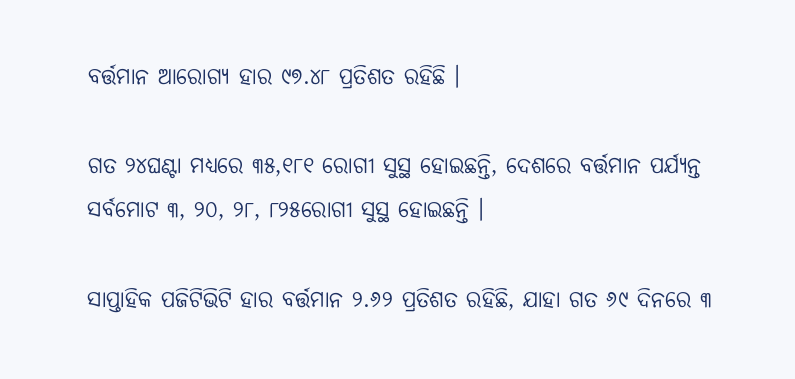ବର୍ତ୍ତମାନ ଆରୋଗ୍ୟ ହାର ୯୭.୪୮ ପ୍ରତିଶତ ରହିଛି ।

ଗତ ୨୪ଘଣ୍ଟା ମଧ୍ୟରେ ୩୫,୧୮୧ ରୋଗୀ ସୁସ୍ଥ ହୋଇଛନ୍ତି, ଦେଶରେ ବର୍ତ୍ତମାନ ପର୍ଯ୍ୟନ୍ତ ସର୍ବମୋଟ ୩, ୨୦, ୨୮, ୮୨୫ରୋଗୀ ସୁସ୍ଥ ହୋଇଛନ୍ତି ।

ସାପ୍ତାହିକ ପଜିଟିଭିଟି ହାର ବର୍ତ୍ତମାନ ୨.୬୨ ପ୍ରତିଶତ ରହିଛି, ଯାହା ଗତ ୬୯ ଦିନରେ ୩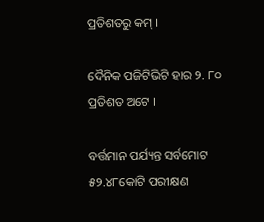ପ୍ରତିଶତରୁ କମ୍ ।

ଦୈନିକ ପଜିଟିଭିଟି ହାର ୨. ୮୦ ପ୍ରତିଶତ ଅଟେ ।

ବର୍ତ୍ତମାନ ପର୍ଯ୍ୟନ୍ତ ସର୍ବମୋଟ ୫୨.୪୮କୋଟି ପରୀକ୍ଷଣ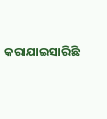କରାଯାଇସାରିଛି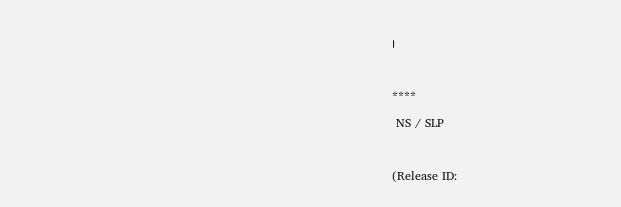।



****

 NS / SLP



(Release ID: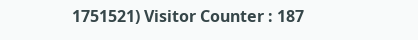1751521) Visitor Counter : 187